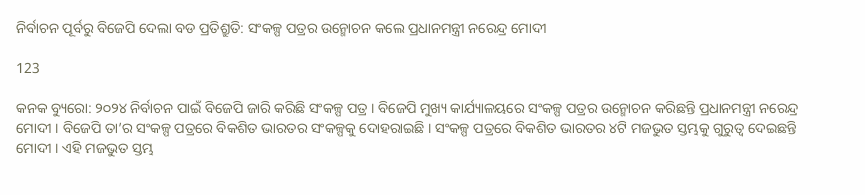ନିର୍ବାଚନ ପୂର୍ବରୁ ବିଜେପି ଦେଲା ବଡ ପ୍ରତିଶ୍ରୁତି: ସଂକଳ୍ପ ପତ୍ରର ଉନ୍ମୋଚନ କଲେ ପ୍ରଧାନମନ୍ତ୍ରୀ ନରେନ୍ଦ୍ର ମୋଦୀ

123

କନକ ବ୍ୟୁରୋ: ୨୦୨୪ ନିର୍ବାଚନ ପାଇଁ ବିଜେପି ଜାରି କରିଛି ସଂକଳ୍ପ ପତ୍ର । ବିଜେପି ମୁଖ୍ୟ କାର୍ଯ୍ୟାଳୟରେ ସଂକଳ୍ପ ପତ୍ରର ଉନ୍ମୋଚନ କରିଛନ୍ତି ପ୍ରଧାନମନ୍ତ୍ରୀ ନରେନ୍ଦ୍ର ମୋଦୀ । ବିଜେପି ତା’ର ସଂକଳ୍ପ ପତ୍ରରେ ବିକଶିତ ଭାରତର ସଂକଳ୍ପକୁ ଦୋହରାଇଛି । ସଂକଳ୍ପ ପତ୍ରରେ ବିକଶିତ ଭାରତର ୪ଟି ମଜଭୁତ ସ୍ତମ୍ଭକୁ ଗୁରୁତ୍ୱ ଦେଇଛନ୍ତି ମୋଦୀ । ଏହି ମଜଭୁତ ସ୍ତମ୍ଭ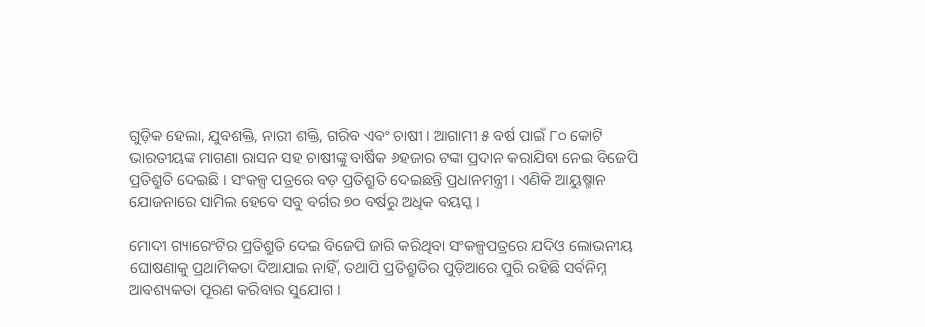ଗୁଡ଼ିକ ହେଲା, ଯୁବଶକ୍ତି, ନାରୀ ଶକ୍ତି, ଗରିବ ଏବଂ ଚାଷୀ । ଆଗାମୀ ୫ ବର୍ଷ ପାଇଁ ୮୦ କୋଟି ଭାରତୀୟଙ୍କ ମାଗଣା ରାସନ ସହ ଚାଷୀଙ୍କୁ ବାର୍ଷିକ ୬ହଜାର ଟଙ୍କା ପ୍ରଦାନ କରାଯିବା ନେଇ ବିଜେପି ପ୍ରତିଶ୍ରୁତି ଦେଇଛି । ସଂକଳ୍ପ ପତ୍ରରେ ବଡ଼ ପ୍ରତିଶ୍ରୁତି ଦେଇଛନ୍ତି ପ୍ରଧାନମନ୍ତ୍ରୀ । ଏଣିକି ଆୟୁଷ୍ମାନ ଯୋଜନାରେ ସାମିଲ ହେବେ ସବୁ ବର୍ଗର ୭୦ ବର୍ଷରୁ ଅଧିକ ବୟସ୍କ ।

ମୋଦୀ ଗ୍ୟାରେଂଟିର ପ୍ରତିଶ୍ରୁତି ଦେଇ ବିଜେପି ଜାରି କରିଥିବା ସଂକଳ୍ପପତ୍ରରେ ଯଦିଓ ଲୋଭନୀୟ ଘୋଷଣାକୁ ପ୍ରଥାମିକତା ଦିଆଯାଇ ନାହିଁ, ତଥାପି ପ୍ରତିଶ୍ରୁତିର ପୁଡ଼ିଆରେ ପୁରି ରହିଛି ସର୍ବନିମ୍ନ ଆବଶ୍ୟକତା ପୂରଣ କରିବାର ସୁଯୋଗ ।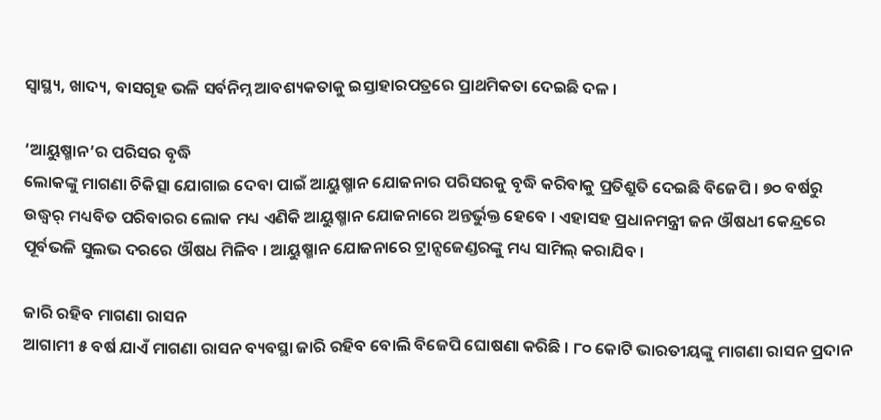ସ୍ୱାସ୍ଥ୍ୟ, ଖାଦ୍ୟ, ବାସଗୃହ ଭଳି ସର୍ବନିମ୍ନ ଆବଶ୍ୟକତାକୁ ଇସ୍ତାହାରପତ୍ରରେ ପ୍ରାଥମିକତା ଦେଇଛି ଦଳ ।

‘ଆୟୁଷ୍ମାନ’ର ପରିସର ବୃଦ୍ଧି
ଲୋକଙ୍କୁ ମାଗଣା ଚିକିତ୍ସା ଯୋଗାଇ ଦେବା ପାଇଁ ଆୟୁଷ୍ମାନ ଯୋଜନାର ପରିସରକୁ ବୃଦ୍ଧି କରିବାକୁ ପ୍ରତିଶ୍ରୁତି ଦେଇଛି ବିଜେପି । ୭୦ ବର୍ଷରୁ ଉଦ୍ଧ୍ୱର୍ ମଧ୍ୟବିତ ପରିବାରର ଲୋକ ମଧ୍ୟ ଏଣିକି ଆୟୁଷ୍ମାନ ଯୋଜନାରେ ଅନ୍ତର୍ଭୁକ୍ତ ହେବେ । ଏହାସହ ପ୍ରଧାନମନ୍ତ୍ରୀ ଜନ ଔଷଧୀ କେନ୍ଦ୍ରରେ ପୂର୍ବଭଳି ସୁଲଭ ଦରରେ ଔଷଧ ମିଳିବ । ଆୟୁଷ୍ମାନ ଯୋଜନାରେ ଟ୍ରାନ୍ସଜେଣ୍ଡରଙ୍କୁ ମଧ୍ୟ ସାମିଲ୍ କରାଯିବ ।

ଜାରି ରହିବ ମାଗଣା ରାସନ
ଆଗାମୀ ୫ ବର୍ଷ ଯାଏଁ ମାଗଣା ରାସନ ବ୍ୟବସ୍ଥା ଜାରି ରହିବ ବୋଲି ବିଜେପି ଘୋଷଣା କରିଛି । ୮୦ କୋଟି ଭାରତୀୟଙ୍କୁ ମାଗଣା ରାସନ ପ୍ରଦାନ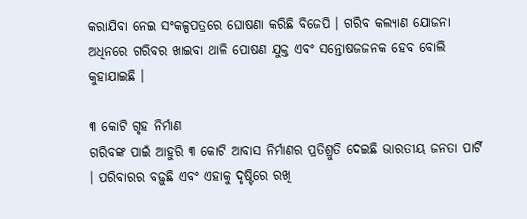କରାଯିବା ନେଇ ସଂକଳ୍ପପତ୍ରରେ ଘୋଷଣା କରିଛି ବିଜେପି । ଗରିବ କଲ୍ୟାଣ ଯୋଜନା ଅଧିନରେ ଗରିବର ଖାଇବା ଥାଳି ପୋଷଣ ଯୁକ୍ତ ଏବଂ ସନ୍ତୋଷଜଜନକ ହେବ ବୋଲି କୁହାଯାଇଛି ।

୩ କୋଟି ଗୃହ ନିର୍ମାଣ
ଗରିବଙ୍କ ପାଇଁ ଆହୁରି ୩ କୋଟି ଆବାସ ନିର୍ମାଣର ପ୍ରତିଶ୍ରୁତି ଦେଇଛି ଭାରତୀୟ ଜନତା ପାର୍ଟି । ପରିବାରର ବଢ଼ୁଛି ଏବଂ ଏହାକୁ ଦୃଷ୍ଟିରେ ରଖି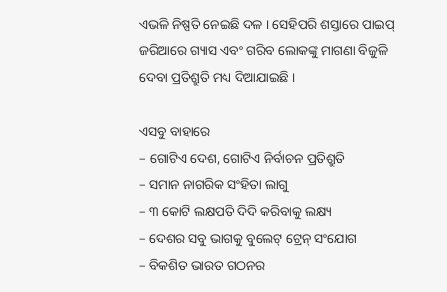ଏଭଳି ନିଷ୍ପତି ନେଇଛି ଦଳ । ସେହିପରି ଶସ୍ତାରେ ପାଇପ୍ ଜରିଆରେ ଗ୍ୟାସ ଏବଂ ଗରିବ ଲୋକଙ୍କୁ ମାଗଣା ବିଜୁଳି ଦେବା ପ୍ରତିଶ୍ରୁତି ମଧ୍ୟ ଦିଆଯାଇଛି ।

ଏସବୁ ବାହାରେ
– ଗୋଟିଏ ଦେଶ, ଗୋଟିଏ ନିର୍ବାଚନ ପ୍ରତିଶ୍ରୁତି
– ସମାନ ନାଗରିକ ସଂହିତା ଲାଗୁ
– ୩ କୋଟି ଲକ୍ଷପତି ଦିଦି କରିବାକୁ ଲକ୍ଷ୍ୟ
– ଦେଶର ସବୁ ଭାଗକୁ ବୁଲେଟ୍ ଟ୍ରେନ୍ ସଂଯୋଗ
– ବିକଶିତ ଭାରତ ଗଠନର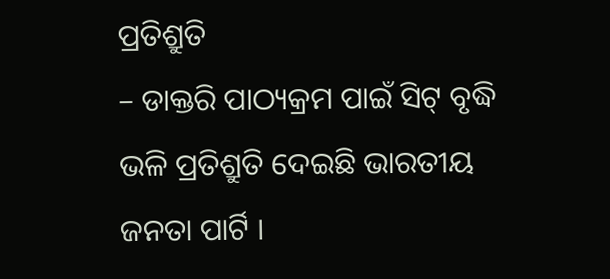ପ୍ରତିଶ୍ରୁତି
– ଡାକ୍ତରି ପାଠ୍ୟକ୍ରମ ପାଇଁ ସିଟ୍ ବୃଦ୍ଧି ଭଳି ପ୍ରତିଶ୍ରୁତି ଦେଇଛି ଭାରତୀୟ ଜନତା ପାର୍ଟି ।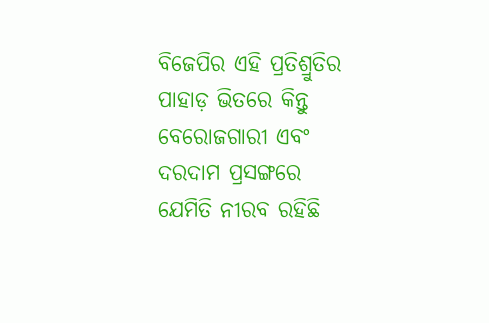ବିଜେପିର ଏହି ପ୍ରତିଶ୍ରୁତିର ପାହାଡ଼ ଭିତରେ କିନ୍ତୁ ବେରୋଜଗାରୀ ଏବଂ ଦରଦାମ ପ୍ରସଙ୍ଗରେ ଯେମିତି ନୀରବ ରହିଛି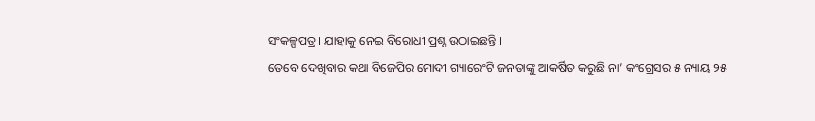ସଂକଳ୍ପପତ୍ର । ଯାହାକୁ ନେଇ ବିରୋଧୀ ପ୍ରଶ୍ନ ଉଠାଇଛନ୍ତି ।
ତେବେ ଦେଖିବାର କଥା ବିଜେପିର ମୋଦୀ ଗ୍ୟାରେଂଟି ଜନତାଙ୍କୁ ଆକର୍ଷିତ କରୁଛି ନା’ କଂଗ୍ରେସର ୫ ନ୍ୟାୟ ୨୫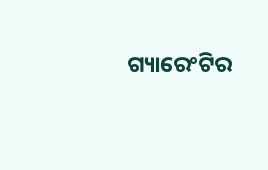ଗ୍ୟାରେଂଟିର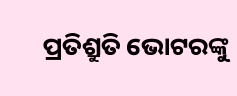ପ୍ରତିଶ୍ରୁତି ଭୋଟରଙ୍କୁ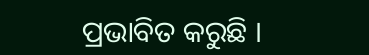ପ୍ରଭାବିତ କରୁଛି ।